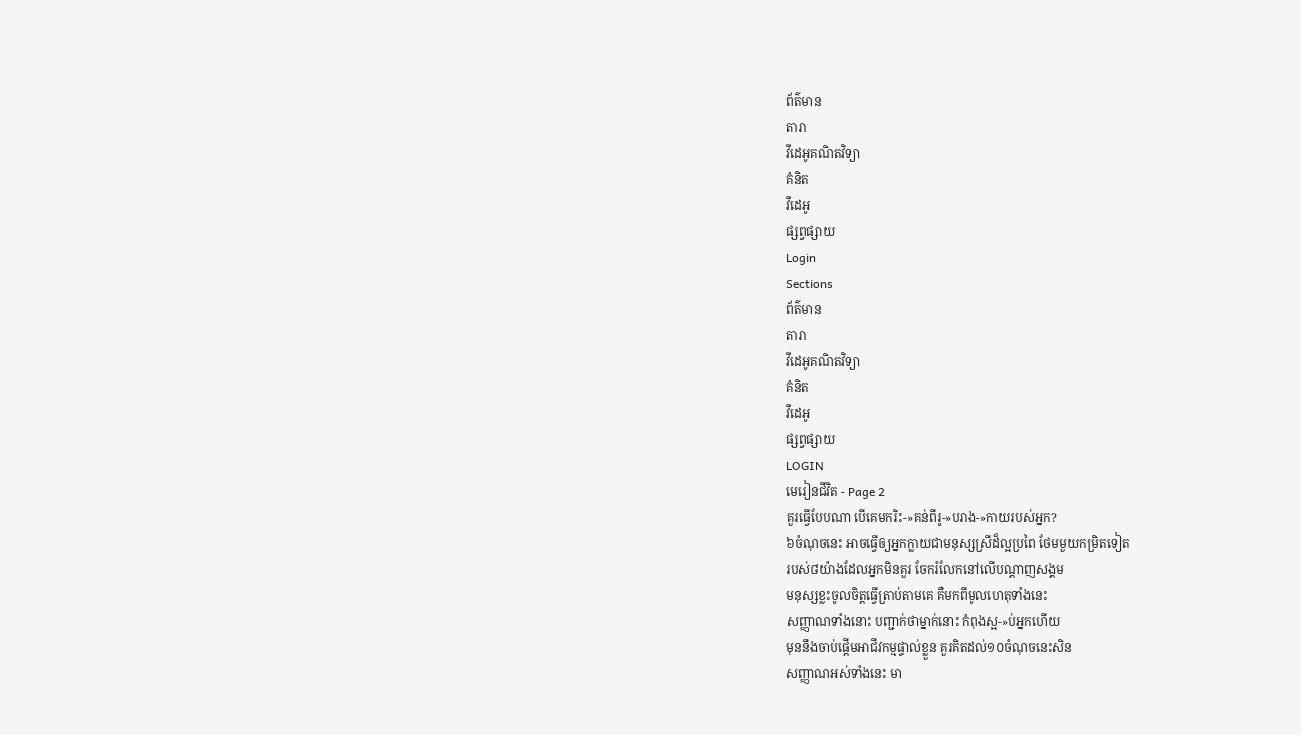ព័ត៌មាន
តារា
វីដេអូគណិតវិទ្យា
គំនិត
វីដេអូ
ផ្សព្វផ្សាយ
Login
Sections
ព័ត៌មាន
តារា
វីដេអូគណិតវិទ្យា
គំនិត
វីដេអូ
ផ្សព្វផ្សាយ
LOGIN
មេរៀនជីវិត - Page 2
គួរធ្វើបែបណា បើគេមករិះ-»គន់ពីរូ-»បរាង-»កាយរបស់អ្នក?
៦ចំណុចនេះ អាចធ្វើឲ្យអ្នកក្លាយជាមនុស្សស្រីដ៏ល្អប្រពៃ ថែមមួយកម្រិតទៀត
របស់៨យ៉ាងដែលអ្នកមិនគួរ ចែករំលែកនៅលើបណ្ដាញសង្គម
មនុស្សខ្លះចូលចិត្តធ្វើត្រាប់តាមគេ គឺមកពីមូលហេតុទាំងនេះ
សញ្ញាណទាំងនោះ បញ្ជាក់ថាម្នាក់នោះ កំពុងស្អ-»ប់អ្នកហើយ
មុននឹងចាប់ផ្ដើមអាជីវកម្មផ្ទាល់ខ្លួន គួរគិតដល់១០ចំណុចនេះសិន
សញ្ញាណអស់ទាំងនេះ មា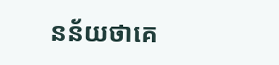នន័យថាគេ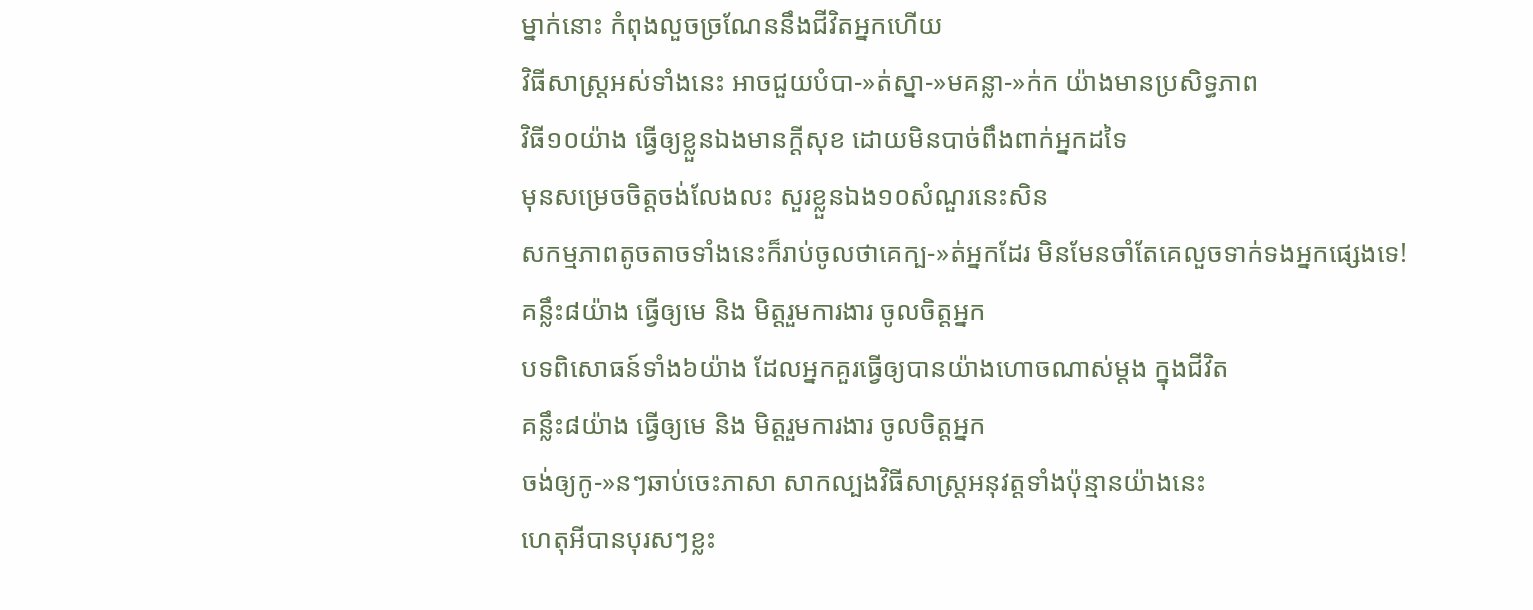ម្នាក់នោះ កំពុងលួចច្រណែននឹងជីវិតអ្នកហើយ
វិធីសាស្ត្រអស់ទាំងនេះ អាចជួយបំបា-»ត់ស្នា-»មគន្លា-»ក់ក យ៉ាងមានប្រសិទ្ធភាព
វិធី១០យ៉ាង ធ្វើឲ្យខ្លួនឯងមានក្ដីសុខ ដោយមិនបាច់ពឹងពាក់អ្នកដទៃ
មុនសម្រេចចិត្តចង់លែងលះ សួរខ្លួនឯង១០សំណួរនេះសិន
សកម្មភាពតូចតាចទាំងនេះក៏រាប់ចូលថាគេក្ប-»ត់អ្នកដែរ មិនមែនចាំតែគេលួចទាក់ទងអ្នកផ្សេងទេ!
គន្លឹះ៨យ៉ាង ធ្វើឲ្យមេ និង មិត្តរួមការងារ ចូលចិត្តអ្នក
បទពិសោធន៍ទាំង៦យ៉ាង ដែលអ្នកគួរធ្វើឲ្យបានយ៉ាងហោចណាស់ម្ដង ក្នុងជីវិត
គន្លឹះ៨យ៉ាង ធ្វើឲ្យមេ និង មិត្តរួមការងារ ចូលចិត្តអ្នក
ចង់ឲ្យកូ-»នៗឆាប់ចេះភាសា សាកល្បងវិធីសាស្ត្រអនុវត្តទាំងប៉ុន្មានយ៉ាងនេះ
ហេតុអីបានបុរសៗខ្លះ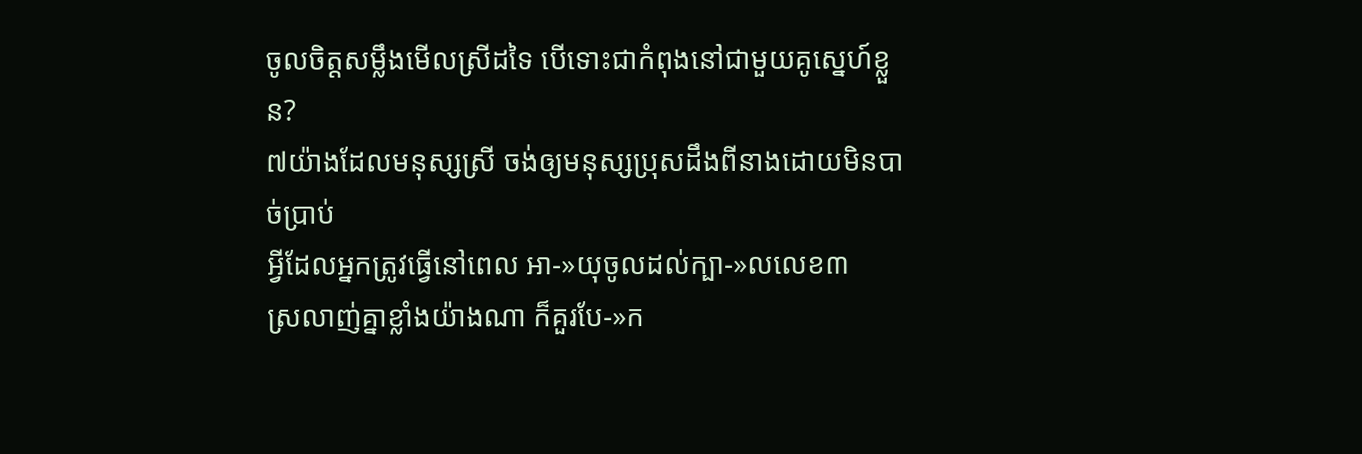ចូលចិត្តសម្លឹងមើលស្រីដទៃ បើទោះជាកំពុងនៅជាមួយគូស្នេហ៍ខ្លួន?
៧យ៉ាងដែលមនុស្សស្រី ចង់ឲ្យមនុស្សប្រុសដឹងពីនាងដោយមិនបាច់ប្រាប់
អ្វីដែលអ្នកត្រូវធ្វើនៅពេល អា-»យុចូលដល់ក្បា-»លលេខ៣
ស្រលាញ់គ្នាខ្លាំងយ៉ាងណា ក៏គួរបែ-»ក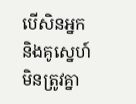បើសិនអ្នកនិងគូស្នេហ៍មិនត្រូវគ្នា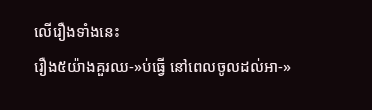លើរឿងទាំងនេះ
រឿង៥យ៉ាងគួរឈ-»ប់ធ្វើ នៅពេលចូលដល់អា-»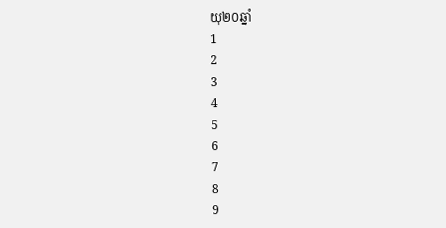យុ២០ឆ្នាំ
1
2
3
4
5
6
7
8
9